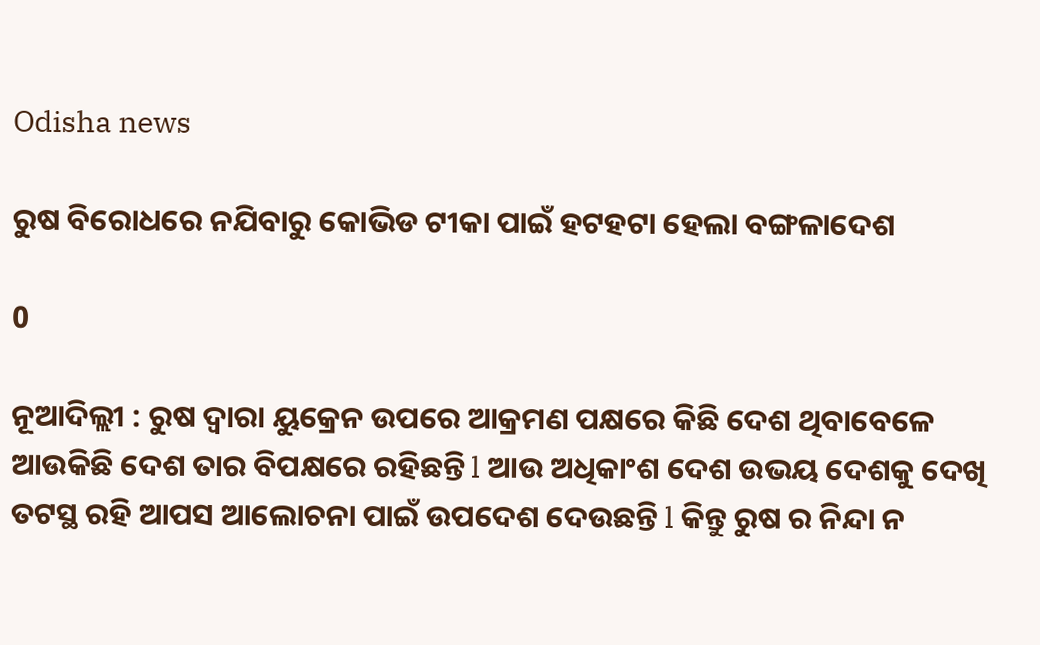Odisha news

ରୁଷ ବିରୋଧରେ ନଯିବାରୁ କୋଭିଡ ଟୀକା ପାଇଁ ହଟହଟା ହେଲା ବଙ୍ଗଳାଦେଶ

0

ନୂଆଦିଲ୍ଲୀ : ରୁଷ ଦ୍ୱାରା ୟୁକ୍ରେନ ଉପରେ ଆକ୍ରମଣ ପକ୍ଷରେ କିଛି ଦେଶ ଥିବାବେଳେ ଆଉକିଛି ଦେଶ ତାର ବିପକ୍ଷରେ ରହିଛନ୍ତି l ଆଉ ଅଧିକାଂଶ ଦେଶ ଉଭୟ ଦେଶକୁ ଦେଖି ତଟସ୍ଥ ରହି ଆପସ ଆଲୋଚନା ପାଇଁ ଉପଦେଶ ଦେଉଛନ୍ତି l କିନ୍ତୁ ରୁଷ ର ନିନ୍ଦା ନ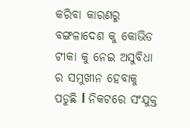କରିବା କାରଣରୁ ବଙ୍ଗଳାଦେଶ କୁ କୋଭିଡ ଟୀକା କୁ ନେଇ ଅସୁବିଧା ର ସମୁଖୀନ ହେବାକୁ ପଡୁଛି l ନିକଟରେ ସଂଯୁକ୍ତ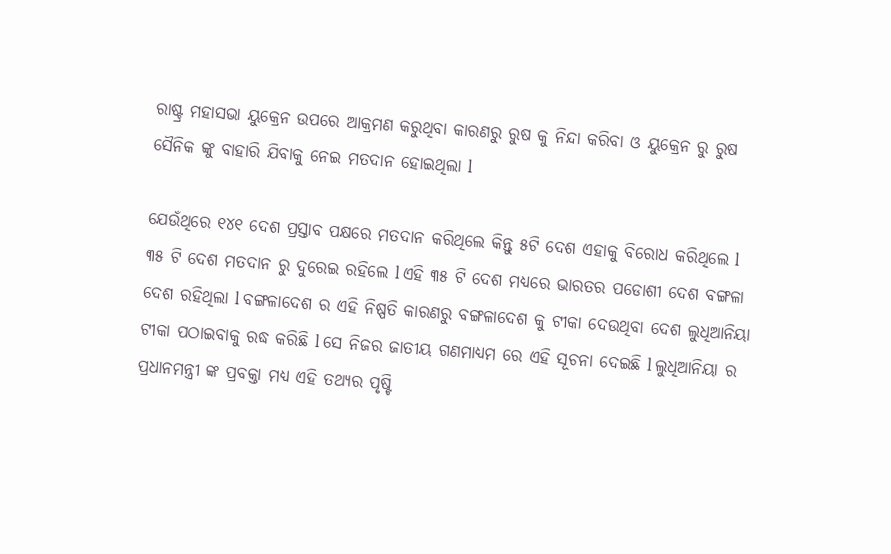ରାଷ୍ଟ୍ର ମହାସଭା ୟୁକ୍ରେନ ଉପରେ ଆକ୍ରମଣ କରୁଥିବା କାରଣରୁ ରୁଷ କୁ ନିନ୍ଦା କରିବା ଓ ୟୁକ୍ରେନ ରୁ ରୁଷ ସୈନିକ ଙ୍କୁ ବାହାରି ଯିବାକୁ ନେଇ ମତଦାନ ହୋଇଥିଲା l

ଯେଉଁଥିରେ ୧୪୧ ଦେଶ ପ୍ରସ୍ତାବ ପକ୍ଷରେ ମତଦାନ କରିଥିଲେ କିନ୍ତୁ ୫ଟି ଦେଶ ଏହାକୁ ବିରୋଧ କରିଥିଲେ l ୩୫ ଟି ଦେଶ ମତଦାନ ରୁ ଦୁରେଇ ରହିଲେ l ଏହି ୩୫ ଟି ଦେଶ ମଧ୍ୟରେ ଭାରତର ପଡୋଶୀ ଦେଶ ବଙ୍ଗଳା ଦେଶ ରହିଥିଲା l ବଙ୍ଗଳାଦେଶ ର ଏହି ନିଷ୍ପତି କାରଣରୁ ବଙ୍ଗଳାଦେଶ କୁ ଟୀକା ଦେଉଥିବା ଦେଶ ଲୁଧିଆନିୟା ଟୀକା ପଠାଇବାକୁ ରଦ୍ଧ କରିଛି l ସେ ନିଜର ଜାତୀୟ ଗଣମାଧ୍ୟମ ରେ ଏହି ସୂଚନା ଦେଇଛି l ଲୁଧିଆନିୟା ର ପ୍ରଧାନମନ୍ତ୍ରୀ ଙ୍କ ପ୍ରବକ୍ତା ମଧ୍ୟ ଏହି ତଥ୍ୟର ପୃଷ୍ଟି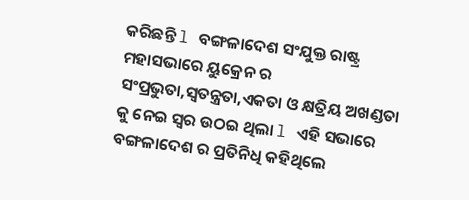କରିଛନ୍ତି l ବଙ୍ଗଳାଦେଶ ସଂଯୁକ୍ତ ରାଷ୍ଟ୍ର ମହାସଭାରେ ୟୁକ୍ରେନ ର ସଂପ୍ରଭୁତା,ସ୍ୱତନ୍ତ୍ରତା,ଏକତା ଓ କ୍ଷତ୍ରିୟ ଅଖଣ୍ଡତା କୁ ନେଇ ସ୍ୱର ଉଠଇ ଥିଲା l ଏହି ସଭାରେ ବଙ୍ଗଳାଦେଶ ର ପ୍ରତିନିଧି କହିଥିଲେ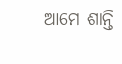ଆମେ ଶାନ୍ତି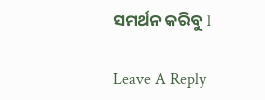ସମର୍ଥନ କରିବୁ l

Leave A Reply